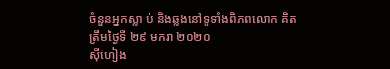ចំនួនអ្នកស្លា ប់ និងឆ្លងនៅទូទាំងពិភពលោក គិតត្រឹមថ្ងៃទី ២៩ មករា ២០២០
ស៊ីហៀង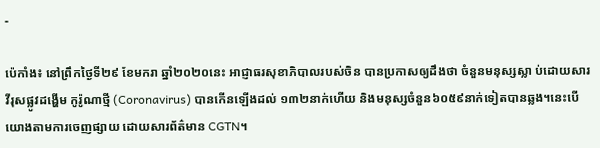-

ប៉េកាំង៖ នៅព្រឹកថ្ងៃទី២៩ ខែមករា ឆ្នាំ២០២០នេះ អាជ្ញាធរសុខាភិបាលរបស់ចិន បានប្រកាសឲ្យដឹងថា ចំនួនមនុស្សស្លា ប់ដោយសារវីរុសផ្លូវដង្ហើម កូរ៉ូណាថ្មី (Coronavirus) បានកើនឡើងដល់ ១៣២នាក់ហើយ និងមនុស្សចំនួន៦០៥៩នាក់ទៀតបានឆ្លង។នេះបើយោងតាមការចេញផ្សាយ ដោយសារព័ត៌មាន CGTN។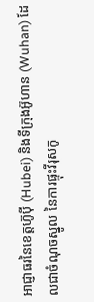អាជ្ញាធរនៃខេត្តហ៊ូប៉ី (Hubei) និងទីក្រុងអ៊ូហាន (Wuhan) ដែលជាចំណុចស្នូល នៃការផ្ទុះវីរុសកូ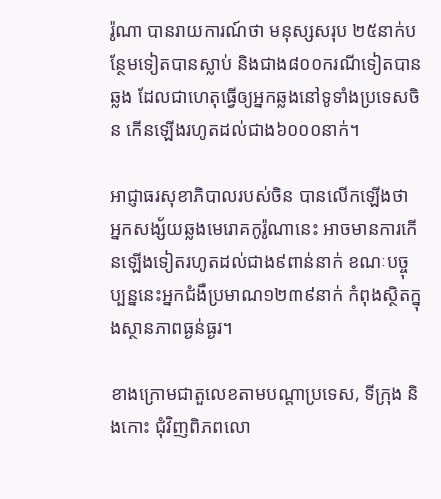រ៉ូណា បានរាយការណ៍ថា មនុស្សសរុប ២៥នាក់បន្ថែមទៀតបានស្លាប់ និងជាង៨០០ករណីទៀតបានឆ្លង ដែលជាហេតុធ្វើឲ្យអ្នកឆ្លងនៅទូទាំងប្រទេសចិន កើនឡើងរហូតដល់ជាង៦០០០នាក់។

អាជ្ញាធរសុខាភិបាលរបស់ចិន បានលើកឡើងថា អ្នកសង្ស័យឆ្លងមេរោគកូរ៉ូណានេះ អាចមានការកើនឡើងទៀតរហូតដល់ជាង៩ពាន់នាក់ ខណៈបច្ចុប្បន្ននេះអ្នកជំងឺប្រមាណ១២៣៩នាក់ កំពុងស្ថិតក្នុងស្ថានភាពធ្ងន់ធ្ងរ។

ខាងក្រោមជាតួលេខតាមបណ្តាប្រទេស, ទីក្រុង និងកោះ ជុំវិញពិភពលោ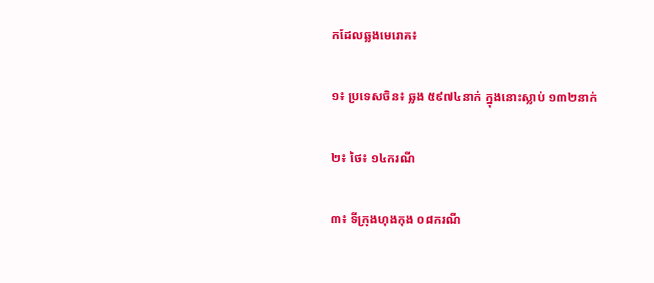កដែលឆ្លងមេរោគ៖

១៖ ប្រទេសចិន៖ ឆ្លង ៥៩៧៤នាក់ ក្នុងនោះស្លាប់ ១៣២នាក់

២៖ ថៃ៖ ១៤ករណី

៣៖ ទីក្រុងហុងកុង ០៨ករណី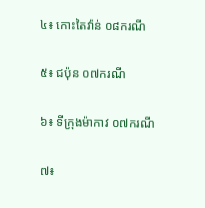៤៖ កោះតៃវ៉ាន់ ០៨ករណី

៥៖ ជប៉ុន ០៧ករណី

៦៖ ទីក្រុងម៉ាកាវ ០៧ករណី

៧៖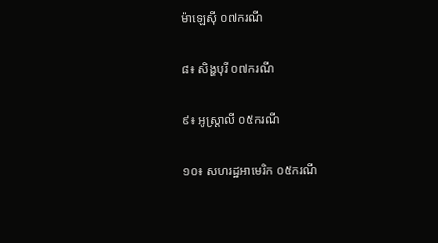ម៉ាឡេស៊ី ០៧ករណី

៨៖ សិង្ហបុរី ០៧ករណី

៩៖ អូស្ត្រាលី ០៥ករណី

១០៖ សហរដ្ឋអាមេរិក ០៥ករណី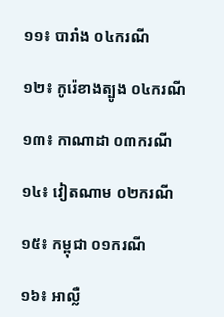១១៖ បារាំង ០៤ករណី

១២៖ កូរ៉េខាងត្បូង ០៤ករណី

១៣៖ កាណាដា ០៣ករណី

១៤៖ វៀតណាម ០២ករណី

១៥៖ កម្ពុជា ០១ករណី

១៦៖ អាល្លឺ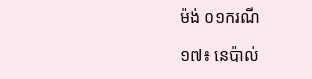ម៉ង់ ០១ករណី

១៧៖ នេប៉ាល់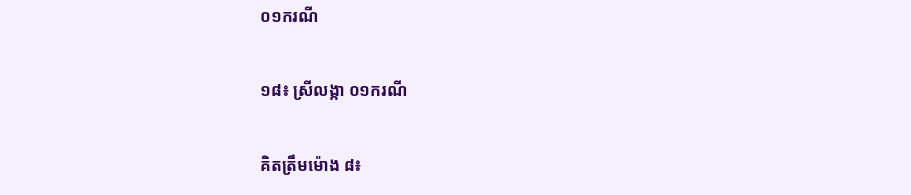០១ករណី

១៨៖ ស្រីលង្កា ០១ករណី

គិតត្រឹមម៉ោង ៨៖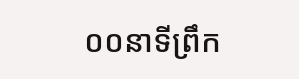០០នាទីព្រឹក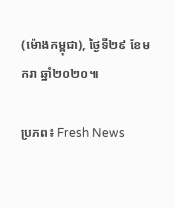(ម៉ោងកម្ពុជា), ថ្ងៃទី២៩ ខែមករា ឆ្នាំ២០២០៕

ប្រភព៖ Fresh News